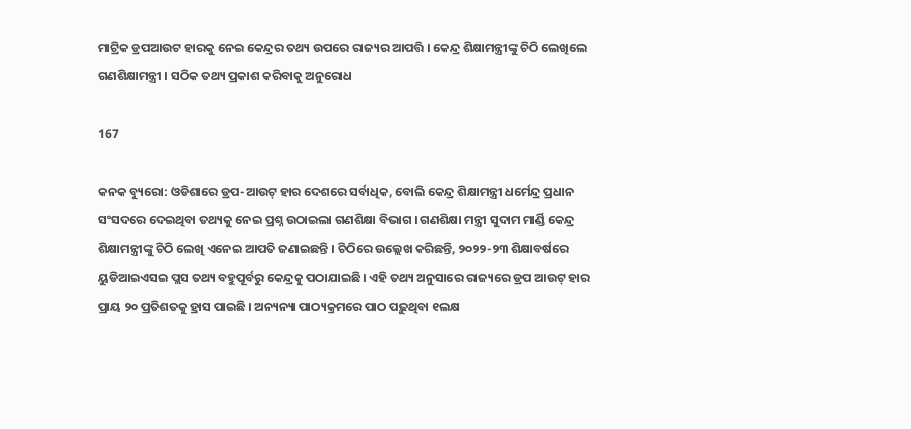ମାଟ୍ରିକ ଡ୍ରପଆଉଟ ହାରକୁ ନେଇ କେନ୍ଦ୍ରର ତଥ୍ୟ ଉପରେ ରାଜ୍ୟର ଆପତ୍ତି । କେନ୍ଦ୍ର ଶିକ୍ଷାମନ୍ତ୍ରୀଙ୍କୁ ଚିଠି ଲେଖିଲେ ଗଣଶିକ୍ଷାମନ୍ତ୍ରୀ । ସଠିକ ତଥ୍ୟ ପ୍ରକାଶ କରିବାକୁ ଅନୁରୋଧ

167

କନକ ବ୍ୟୁରୋ: ଓଡିଶାରେ ଡ୍ରପ-ଆଉଟ୍ ହାର ଦେଶରେ ସର୍ବାଧିକ, ବୋଲି କେନ୍ଦ୍ର ଶିକ୍ଷାମନ୍ତ୍ରୀ ଧର୍ମେନ୍ଦ୍ର ପ୍ରଧାନ ସଂସଦରେ ଦେଇଥିବା ତଥ୍ୟକୁ ନେଇ ପ୍ରଶ୍ନ ଉଠାଇଲା ଗଣଶିକ୍ଷା ବିଭାଗ । ଗଣଶିକ୍ଷା ମନ୍ତ୍ରୀ ସୁଦାମ ମାର୍ଣ୍ଡି କେନ୍ଦ୍ର ଶିକ୍ଷାମନ୍ତ୍ରୀଙ୍କୁ ଚିଠି ଲେଖି ଏନେଇ ଆପତି ଜଣାଇଛନ୍ତି । ଚିଠିରେ ଉଲ୍ଲେଖ କରିଛନ୍ତି, ୨୦୨୨-୨୩ ଶିକ୍ଷାବର୍ଷରେ ୟୁଡିଆଇଏସଇ ପ୍ଲସ ତଥ୍ୟ ବହୁପୂର୍ବରୁ କେନ୍ଦ୍ରକୁ ପଠାଯାଇଛି । ଏହି ତଥ୍ୟ ଅନୁସାରେ ରାଜ୍ୟରେ ଡ୍ରପ ଆଉଟ୍ ହାର ପ୍ରାୟ ୨୦ ପ୍ରତିଶତକୁ ହ୍ରାସ ପାଇଛି । ଅନ୍ୟନ୍ୟା ପାଠ୍ୟକ୍ରମରେ ପାଠ ପଢ଼ୁଥିବା ୧ଲକ୍ଷ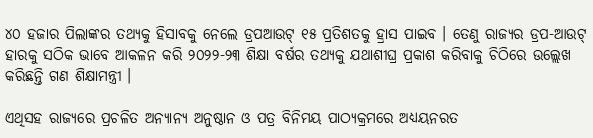୪୦ ହଜାର ପିଲାଙ୍କର ତଥ୍ୟକୁ ହିସାବକୁ ନେଲେ ଡ୍ରପଆଉଟ୍ ୧୫ ପ୍ରତିଶତକୁ ହ୍ରାସ ପାଇବ । ତେଣୁ ରାଜ୍ୟର ଡ୍ରପ-ଆଉଟ୍ ହାରକୁ ସଠିକ ଭାବେ ଆକଳନ କରି ୨୦୨୨-୨୩ ଶିକ୍ଷା ବର୍ଷର ତଥ୍ୟକୁ ଯଥାଶୀଘ୍ର ପ୍ରକାଶ କରିବାକୁ ଚିଠିରେ ଉଲ୍ଲେଖ କରିଛନ୍ତି ଗଣ ଶିକ୍ଷାମନ୍ତ୍ରୀ ।

ଏଥିସହ ରାଜ୍ୟରେ ପ୍ରଚଳିତ ଅନ୍ୟାନ୍ୟ ଅନୁଷ୍ଠାନ ଓ ପତ୍ର ବିନିମୟ ପାଠ୍ୟକ୍ରମରେ ଅଧ୍ୟୟନରତ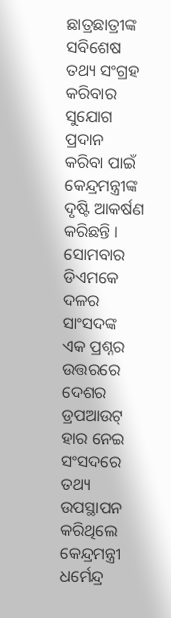ଛାତ୍ରଛାତ୍ରୀଙ୍କ ସବିଶେଷ ତଥ୍ୟ ସଂଗ୍ରହ କରିବାର ସୁଯୋଗ ପ୍ରଦାନ କରିବା ପାଇଁ କେନ୍ଦ୍ରମନ୍ତ୍ରୀଙ୍କ ଦୃଷ୍ଟି ଆକର୍ଷଣ କରିଛନ୍ତି । ସୋମବାର ଡିଏମକେ ଦଳର ସାଂସଦଙ୍କ ଏକ ପ୍ରଶ୍ନର ଉତ୍ତରରେ ଦେଶର ଡ୍ରପଆଉଟ୍ ହାର ନେଇ ସଂସଦରେ ତଥ୍ୟ ଉପସ୍ଥାପନ କରିଥିଲେ କେନ୍ଦ୍ରମନ୍ତ୍ରୀ ଧର୍ମେନ୍ଦ୍ର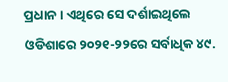ପ୍ରଧାନ । ଏଥିରେ ସେ ଦର୍ଶାଇଥିଲେ ଓଡିଶାରେ ୨୦୨୧-୨୨ରେ ସର୍ବାଧିକ ୪୯.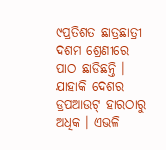୯ପ୍ରତିଶତ ଛାତ୍ରଛାତ୍ରୀ ଦଶମ ଶ୍ରେଣୀରେ ପାଠ ଛାଡିଛନ୍ତି । ଯାହାକି ଦେଶର ଡ୍ରପଆଉଟ୍ ହାରଠାରୁ ଅଧିକ । ଏଭଳି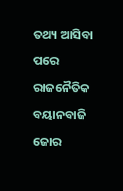ତଥ୍ୟ ଆସିବା ପରେ ରାଜନୈତିକ ବୟାନବାଜି ଜୋର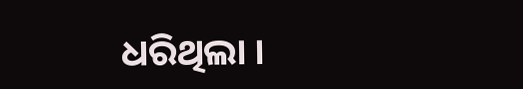ଧରିଥିଲା ।